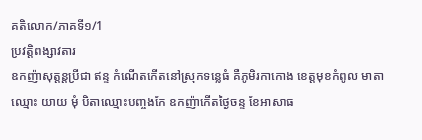គតិលោក/ភាគទី១/1
ប្រវត្តិពង្សាវតារ
ឧកញ៉ាសុត្តន្តប្រីជា ឥន្ទ កំណើតកើតនៅស្រុកទន្លេធំ គឺភូមិរកាកោង ខេត្តមុខកំពូល មាតាឈ្មោះ យាយ មុំ បិតាឈ្មោះបញ្ចងកែ ឧកញ៉ាកើតថ្ងៃចន្ទ ខែអាសាធ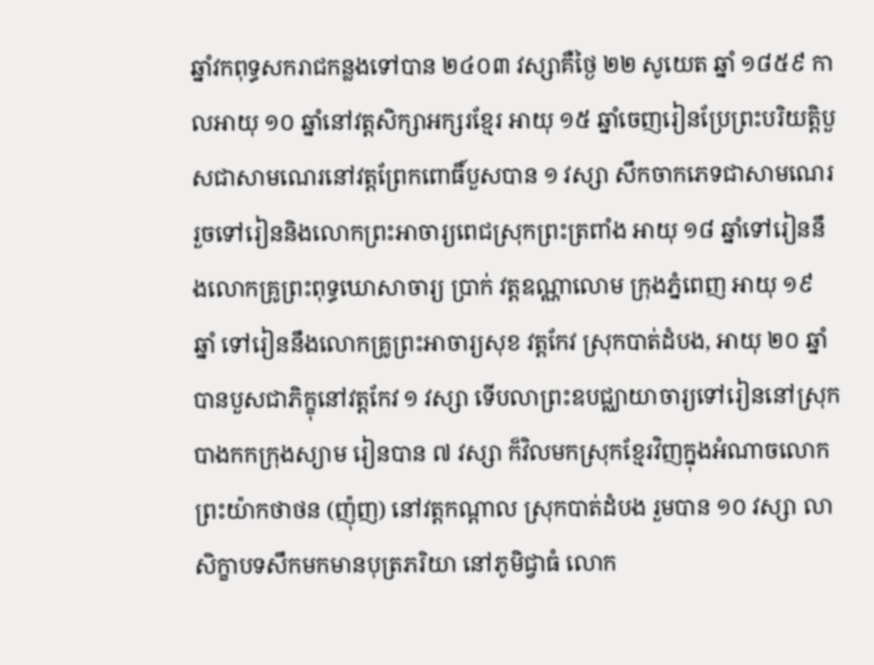ឆ្នាំវកពុទ្ធសករាជកន្លងទៅបាន ២៤០៣ វស្សាគឺថ្ងៃ ២២ សូយេត ឆ្នាំ ១៨៥៩ កាលអាយុ ១០ ឆ្នាំនៅវត្តសិក្សាអក្សរខ្មែរ អាយុ ១៥ ឆ្នាំចេញរៀនប្រែព្រះបរិយត្តិបួសជាសាមណេរនៅវត្តព្រែកពោធិ៍បួសបាន ១ វស្សា សឹកចាកភេទជាសាមណេរ រួចទៅរៀននិងលោកព្រះអាចារ្យពេជស្រុកព្រះត្រពាំង អាយុ ១៨ ឆ្នាំទៅរៀននឹងលោកគ្រូព្រះពុទ្ធឃោសាចារ្យ ប្រាក់ វត្តឧណ្ណាលោម ក្រុងភ្នំពេញ អាយុ ១៩ ឆ្នាំ ទៅរៀននឹងលោកគ្រូព្រះអាចារ្យសុខ វត្តកែវ ស្រុកបាត់ដំបង, អាយុ ២០ ឆ្នាំបានបួសជាភិក្ខុនៅវត្តកែវ ១ វស្សា ទើបលាព្រះឧបជ្ឈាយាចារ្យទៅរៀននៅស្រុកបាងកកក្រុងស្យាម រៀនបាន ៧ វស្សា ក៏វិលមកស្រុកខ្មែរវិញក្នុងអំណាចលោកព្រះយ៉ាកថាថន (ញ៉ុញ) នៅវត្តកណ្ដាល ស្រុកបាត់ដំបង រួមបាន ១០ វស្សា លាសិក្ខាបទសឹកមកមានបុត្រភរិយា នៅភូមិជ្វាធំ លោក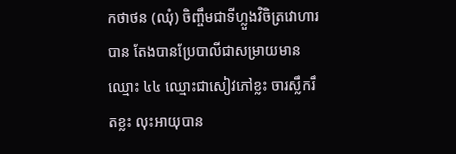កថាថន (ឈុំ) ចិញ្ចឹមជាទីហ្លួងវិចិត្រវោហារបាន តែងបានប្រែបាលីជាសម្រាយមានឈ្មោះ ៤៤ ឈ្មោះជាសៀវភៅខ្លះ ចារស្លឹករឹតខ្លះ លុះអាយុបាន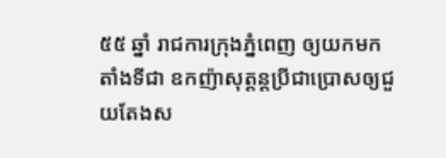៥៥ ឆ្នាំ រាជការក្រុងភ្នំពេញ ឲ្យយកមកតាំងទីជា ឧកញ៉ាសុត្តន្តប្រីជាប្រោសឲ្យជួយតែងស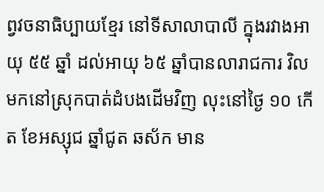ព្វវចនាធិប្បាយខ្មែរ នៅទីសាលាបាលី ក្នុងរវាងអាយុ ៥៥ ឆ្នាំ ដល់អាយុ ៦៥ ឆ្នាំបានលារាជការ វិលមកនៅស្រុកបាត់ដំបងដើមវិញ លុះនៅថ្ងៃ ១០ កើត ខែអស្សុជ ឆ្នាំជូត ឆស័ក មាន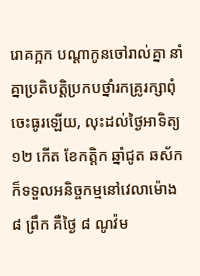រោគក្អក បណ្ដាកូនចៅរាល់គ្នា នាំគ្នាប្រតិបត្តិប្រកបថ្នាំរកគ្រូរក្សាពុំចេះធូរឡើយ, លុះដល់ថ្ងៃអាទិត្យ ១២ កើត ខែកត្តិក ឆ្នាំជូត ឆស័ក ក៏ទទួលអនិច្ចកម្មនៅវេលាម៉ោង ៨ ព្រឹក គឺថ្ងៃ ៨ ណូវ៉ម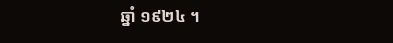ឆ្នាំ ១៩២៤ ។